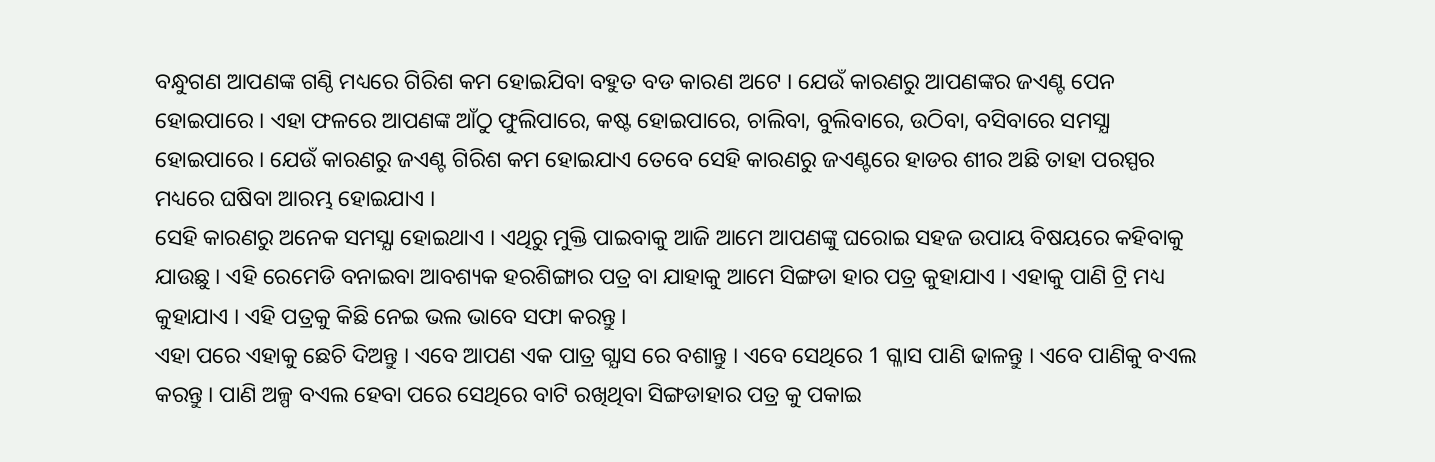ବନ୍ଧୁଗଣ ଆପଣଙ୍କ ଗଣ୍ଠି ମଧ୍ୟରେ ଗିରିଶ କମ ହୋଇଯିବା ବହୁତ ବଡ କାରଣ ଅଟେ । ଯେଉଁ କାରଣରୁ ଆପଣଙ୍କର ଜଏଣ୍ଟ ପେନ ହୋଇପାରେ । ଏହା ଫଳରେ ଆପଣଙ୍କ ଆଁଠୁ ଫୁଲିପାରେ, କଷ୍ଟ ହୋଇପାରେ, ଚାଲିବା, ବୁଲିବାରେ, ଉଠିବା, ବସିବାରେ ସମସ୍ଯା ହୋଇପାରେ । ଯେଉଁ କାରଣରୁ ଜଏଣ୍ଟ ଗିରିଶ କମ ହୋଇଯାଏ ତେବେ ସେହି କାରଣରୁ ଜଏଣ୍ଟରେ ହାଡର ଶୀର ଅଛି ତାହା ପରସ୍ପର ମଧ୍ୟରେ ଘଷିବା ଆରମ୍ଭ ହୋଇଯାଏ ।
ସେହି କାରଣରୁ ଅନେକ ସମସ୍ଯା ହୋଇଥାଏ । ଏଥିରୁ ମୁକ୍ତି ପାଇବାକୁ ଆଜି ଆମେ ଆପଣଙ୍କୁ ଘରୋଇ ସହଜ ଉପାୟ ବିଷୟରେ କହିବାକୁ ଯାଉଛୁ । ଏହି ରେମେଡି ବନାଇବା ଆବଶ୍ୟକ ହରଶିଙ୍ଗାର ପତ୍ର ବା ଯାହାକୁ ଆମେ ସିଙ୍ଗଡା ହାର ପତ୍ର କୁହାଯାଏ । ଏହାକୁ ପାଣି ଟ୍ରି ମଧ୍ୟ କୁହାଯାଏ । ଏହି ପତ୍ରକୁ କିଛି ନେଇ ଭଲ ଭାବେ ସଫା କରନ୍ତୁ ।
ଏହା ପରେ ଏହାକୁ ଛେଚି ଦିଅନ୍ତୁ । ଏବେ ଆପଣ ଏକ ପାତ୍ର ଗ୍ଯାସ ରେ ବଶାନ୍ତୁ । ଏବେ ସେଥିରେ 1 ଗ୍ଳାସ ପାଣି ଢାଳନ୍ତୁ । ଏବେ ପାଣିକୁ ବଏଲ କରନ୍ତୁ । ପାଣି ଅଳ୍ପ ବଏଲ ହେବା ପରେ ସେଥିରେ ବାଟି ରଖିଥିବା ସିଙ୍ଗଡାହାର ପତ୍ର କୁ ପକାଇ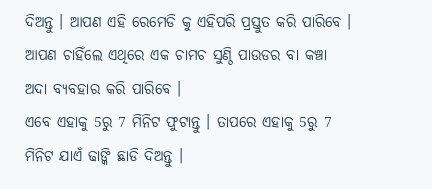ଦିଅନ୍ତୁ । ଆପଣ ଏହି ରେମେଡି କୁ ଏହିପରି ପ୍ରସ୍ତୁତ କରି ପାରିବେ । ଆପଣ ଚାହିଁଲେ ଏଥିରେ ଏକ ଚାମଚ ସୁଣ୍ଠି ପାଉଡର ବା କଞ୍ଚା ଅଦା ବ୍ୟବହାର କରି ପାରିବେ ।
ଏବେ ଏହାକୁ 5ରୁ 7 ମିନିଟ ଫୁଟାନ୍ତୁ । ତାପରେ ଏହାକୁ 5ରୁ 7 ମିନିଟ ଯାଏଁ ଢାଙ୍କି ଛାଡି ଦିଅନ୍ତୁ ।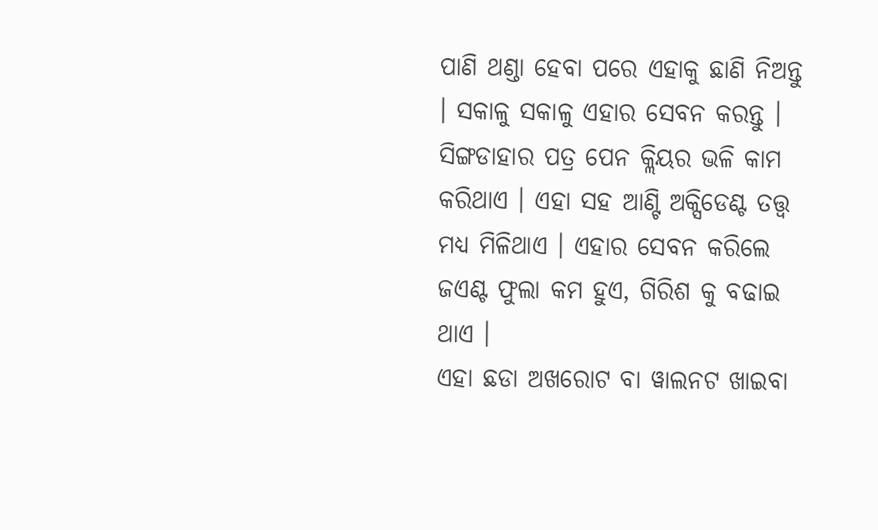ପାଣି ଥଣ୍ଡା ହେବା ପରେ ଏହାକୁ ଛାଣି ନିଅନ୍ତୁ । ସକାଳୁ ସକାଳୁ ଏହାର ସେବନ କରନ୍ତୁ । ସିଙ୍ଗଡାହାର ପତ୍ର ପେନ କ୍ଲିୟର ଭଳି କାମ କରିଥାଏ । ଏହା ସହ ଆଣ୍ଟି ଅକ୍ସିଡେଣ୍ଟ ତତ୍ତ୍ଵ ମଧ୍ୟ ମିଳିଥାଏ । ଏହାର ସେବନ କରିଲେ ଜଏଣ୍ଟ ଫୁଲା କମ ହୁଏ, ଗିରିଶ କୁ ବଢାଇ ଥାଏ ।
ଏହା ଛଡା ଅଖରୋଟ ବା ୱାଲନଟ ଖାଇବା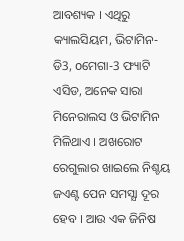ଆବଶ୍ୟକ । ଏଥିରୁ କ୍ୟାଲସିୟମ, ଭିଟାମିନ-ଡି3, oମେଗା-3 ଫ୍ୟାଟି ଏସିଡ, ଅନେକ ସାରା ମିନେରାଲସ ଓ ଭିଟାମିନ ମିଳିଥାଏ । ଅଖରୋଟ ରେଗୁଲାର ଖାଇଲେ ନିଶ୍ଚୟ ଜଏଣ୍ଟ ପେନ ସମସ୍ଯା ଦୂର ହେବ । ଆଉ ଏକ ଜିନିଷ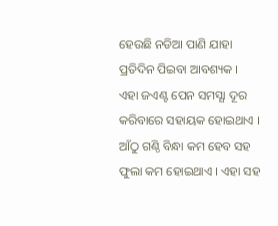ହେଉଛି ନଡିଆ ପାଣି ଯାହା ପ୍ରତିଦିନ ପିଇବା ଆବଶ୍ୟକ ।
ଏହା ଜଏଣ୍ଟ ପେନ ସମସ୍ଯା ଦୂର କରିବାରେ ସହାୟକ ହୋଇଥାଏ । ଆଁଠୁ ଗଣ୍ଠି ବିନ୍ଧା କମ ହେବ ସହ ଫୁଲା କମ ହୋଇଥାଏ । ଏହା ସହ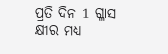ପ୍ରତି ଦିନ 1 ଗ୍ଳାସ କ୍ଷୀର ମଧ୍ୟ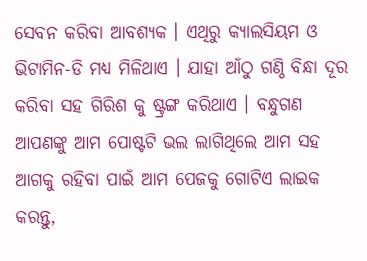ସେବନ କରିବା ଆବଶ୍ୟକ । ଏଥିରୁ କ୍ୟାଲସିୟମ ଓ ଭିଟାମିନ-ଡି ମଧ୍ୟ ମିଳିଥାଏ । ଯାହା ଆଁଠୁ ଗଣ୍ଠି ବିନ୍ଧା ଦୂର କରିବା ସହ ଗିରିଶ କୁ ଷ୍ଟ୍ରଙ୍ଗ କରିଥାଏ । ବନ୍ଧୁଗଣ ଆପଣଙ୍କୁ ଆମ ପୋଷ୍ଟଟି ଭଲ ଲାଗିଥିଲେ ଆମ ସହ ଆଗକୁ ରହିବା ପାଇଁ ଆମ ପେଜକୁ ଗୋଟିଏ ଲାଇକ କରନ୍ତୁ,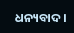ଧନ୍ୟବାଦ ।